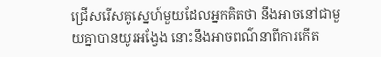ជ្រើសរើសគូស្នេហ៍មួយដែលអ្នកគិតថា នឹងអាចនៅជាមួយគ្នាបានយូរអង្វែង នោះនឹងអាចពណ៌នាពីការកើត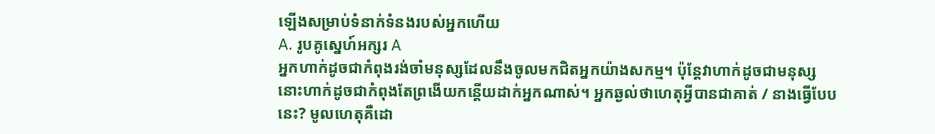ឡើងសម្រាប់ទំនាក់ទំនងរបស់អ្នកហើយ
A. រូបគូស្នេហ៍អក្សរ A
អ្នកហាក់ដូចជាកំពុងរង់ចាំមនុស្សដែលនឹងចូលមកជិតអ្នកយ៉ាងសកម្ម។ ប៉ុន្តែវាហាក់ដូចជាមនុស្សនោះហាក់ដូចជាកំពុងតែព្រងើយកន្តើយដាក់អ្នកណាស់។ អ្នកឆ្ងល់ថាហេតុអ្វីបានជាគាត់ / នាងធ្វើបែបនេះ? មូលហេតុគឺដោ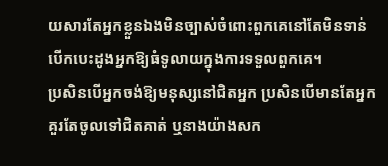យសារតែអ្នកខ្លួនឯងមិនច្បាស់ចំពោះពួកគេនៅតែមិនទាន់បើកបេះដូងអ្នកឱ្យធំទូលាយក្នុងការទទួលពួកគេ។
ប្រសិនបើអ្នកចង់ឱ្យមនុស្សនៅជិតអ្នក ប្រសិនបើមានតែអ្នកគួរតែចូលទៅជិតគាត់ ឬនាងយ៉ាងសក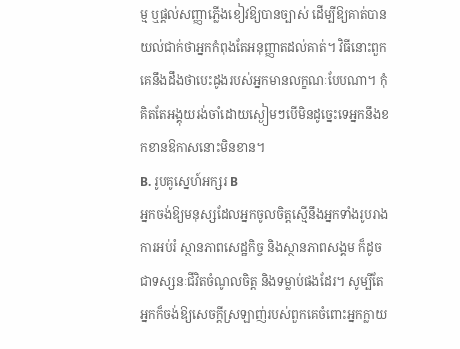ម្ម ឬផ្ដល់សញ្ញាភ្លើងខៀវឱ្យបានច្បាស់ ដើម្បីឱ្យគាត់បានយល់ជាក់ថាអ្នកកំពុងតែអនុញ្ញាតដល់គាត់។ វិធីនោះពួកគេនឹងដឹងថាបេះដូងរបស់អ្នកមានលក្ខណៈបែបណា។ កុំគិតតែអង្គុយរង់ចាំដោយស្ងៀមៗបើមិនដូច្នេះទេអ្នកនឹងខកខានឱកាសនោះមិនខាន។
B. រូបគូស្នេហ៍អក្សរ B
អ្នកចង់ឱ្យមនុស្សដែលអ្នកចូលចិត្តស្មើនឹងអ្នកទាំងរូបរាង ការអប់រំ ស្ថានភាពសេដ្ឋកិច្ច និងស្ថានភាពសង្គម ក៏ដូចជាទស្សនៈជីវិតចំណូលចិត្ត និងទម្លាប់ផងដែរ។ សូម្បីតែអ្នកក៏ចង់ឱ្យសេចក្តីស្រឡាញ់របស់ពួកគេចំពោះអ្នកក្លាយ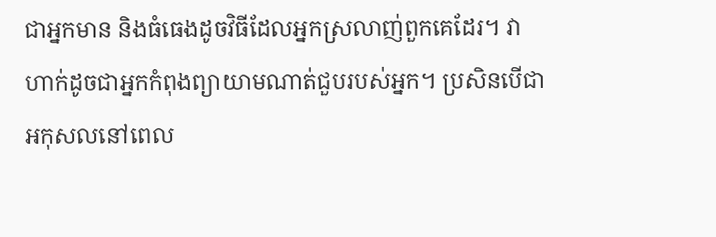ជាអ្នកមាន និងធំធេងដូចវិធីដែលអ្នកស្រលាញ់ពួកគេដែរ។ វាហាក់ដូចជាអ្នកកំពុងព្យាយាមណាត់ជួបរបស់អ្នក។ ប្រសិនបើជាអកុសលនៅពេល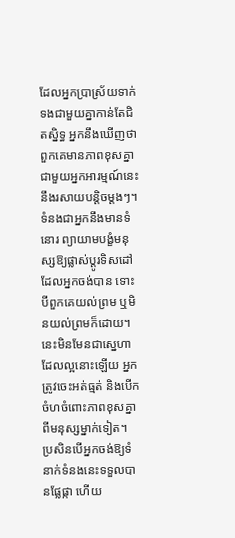ដែលអ្នកប្រាស្រ័យទាក់ទងជាមួយគ្នាកាន់តែជិតស្និទ្ធ អ្នកនឹងឃើញថាពួកគេមានភាពខុសគ្នាជាមួយអ្នកអារម្មណ៍នេះនឹងរសាយបន្តិចម្តងៗ។
ទំនងជាអ្នកនឹងមានទំនោរ ព្យាយាមបង្ខំមនុស្សឱ្យផ្លាស់ប្តូរទិសដៅដែលអ្នកចង់បាន ទោះបីពួកគេយល់ព្រម ឬមិនយល់ព្រមក៏ដោយ។ នេះមិនមែនជាស្នេហាដែលល្អនោះឡើយ អ្នកត្រូវចេះអត់ធ្មត់ និងបើកចំហចំពោះភាពខុសគ្នាពីមនុស្សម្នាក់ទៀត។ ប្រសិនបើអ្នកចង់ឱ្យទំនាក់ទំនងនេះទទួលបានផ្លែផ្កា ហើយ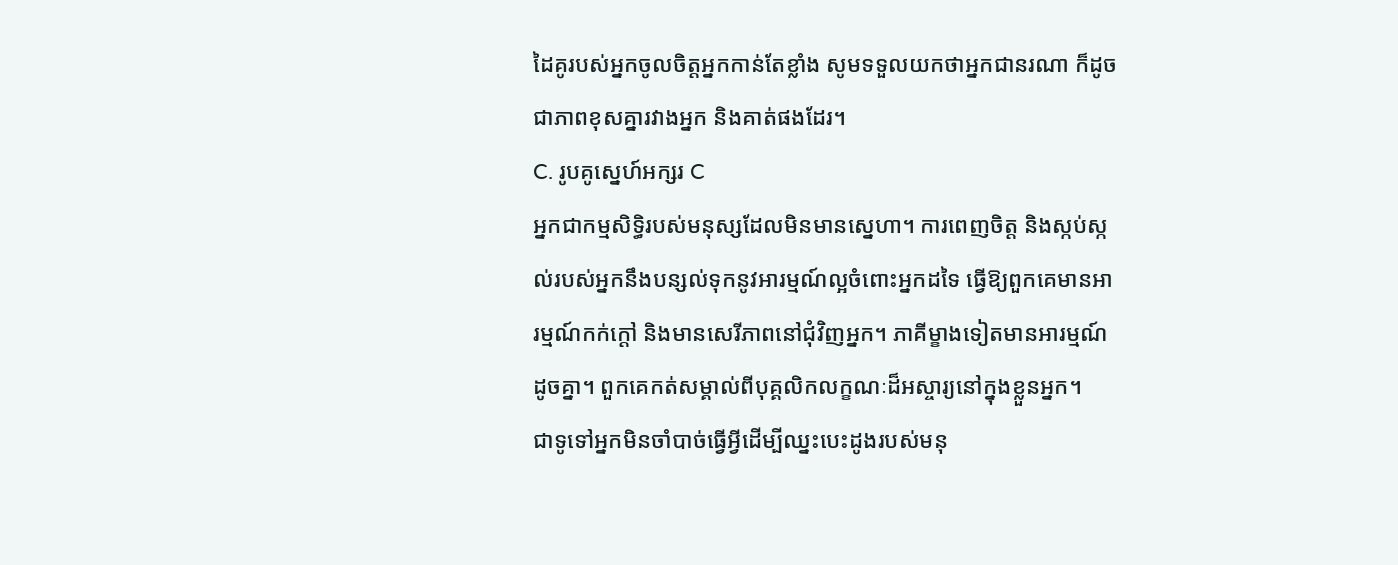ដៃគូរបស់អ្នកចូលចិត្តអ្នកកាន់តែខ្លាំង សូមទទួលយកថាអ្នកជានរណា ក៏ដូចជាភាពខុសគ្នារវាងអ្នក និងគាត់ផងដែរ។
C. រូបគូស្នេហ៍អក្សរ C
អ្នកជាកម្មសិទ្ធិរបស់មនុស្សដែលមិនមានស្នេហា។ ការពេញចិត្ត និងស្កប់ស្កល់របស់អ្នកនឹងបន្សល់ទុកនូវអារម្មណ៍ល្អចំពោះអ្នកដទៃ ធ្វើឱ្យពួកគេមានអារម្មណ៍កក់ក្តៅ និងមានសេរីភាពនៅជុំវិញអ្នក។ ភាគីម្ខាងទៀតមានអារម្មណ៍ដូចគ្នា។ ពួកគេកត់សម្គាល់ពីបុគ្គលិកលក្ខណៈដ៏អស្ចារ្យនៅក្នុងខ្លួនអ្នក។
ជាទូទៅអ្នកមិនចាំបាច់ធ្វើអ្វីដើម្បីឈ្នះបេះដូងរបស់មនុ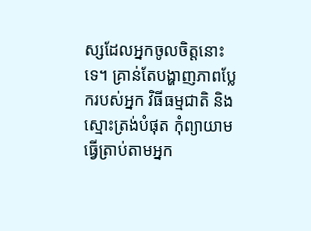ស្សដែលអ្នកចូលចិត្តនោះទេ។ គ្រាន់តែបង្ហាញភាពប្លែករបស់អ្នក វិធីធម្មជាតិ និងស្មោះត្រង់បំផុត កុំព្យាយាមធ្វើត្រាប់តាមអ្នក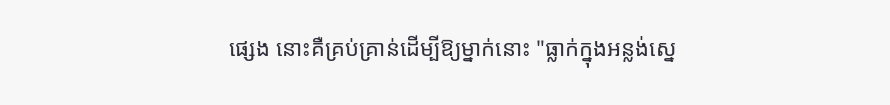ផ្សេង នោះគឺគ្រប់គ្រាន់ដើម្បីឱ្យម្នាក់នោះ "ធ្លាក់ក្នុងអន្លង់ស្នេ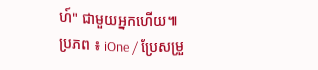ហ៍" ជាមួយអ្នកហើយ៕
ប្រភព ៖ iOne / ប្រែសម្រួ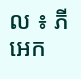ល ៖ ភី អេក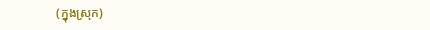(ក្នុងស្រុក)